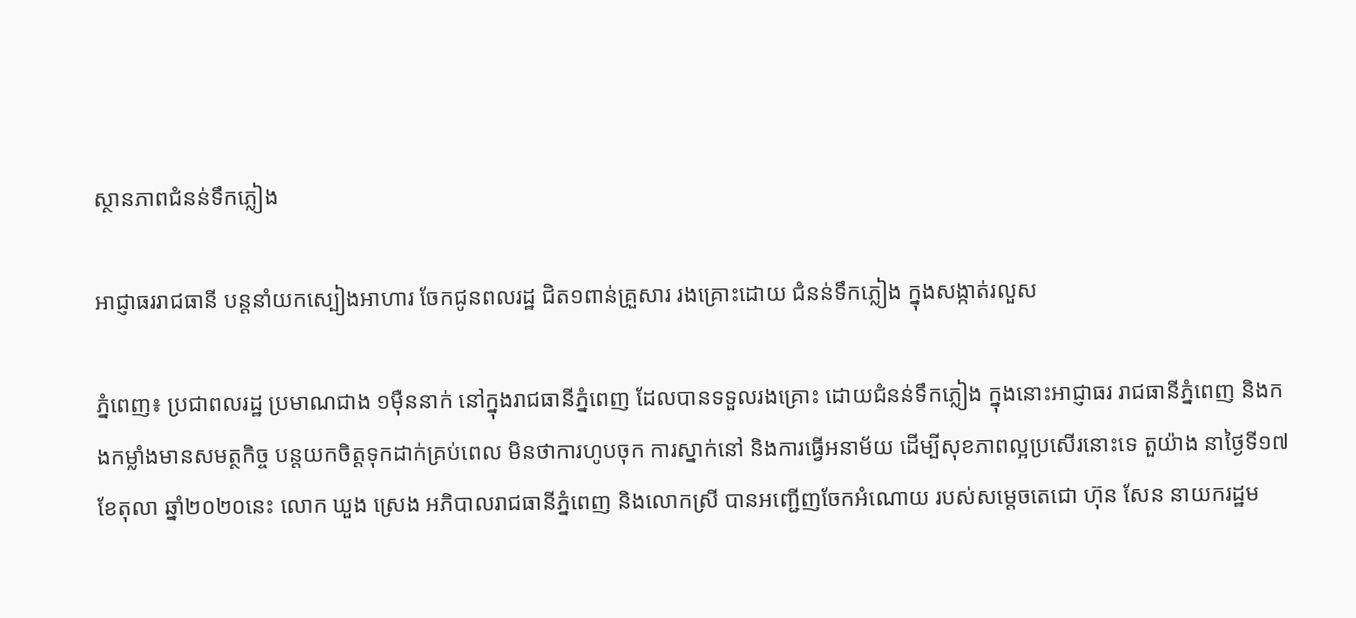ស្ថានភាពជំនន់ទឹកភ្លៀង

អាជ្ញាធររាជធានី បន្តនាំយកស្បៀងអាហារ ចែកជូនពលរដ្ឋ ជិត១ពាន់គ្រួសារ រងគ្រោះដោយ ជំនន់ទឹកភ្លៀង ក្នុងសង្កាត់រលួស

ភ្នំពេញ៖ ប្រជាពលរដ្ឋ ប្រមាណជាង ១ម៉ឺននាក់ នៅក្នុងរាជធានីភ្នំពេញ ដែលបានទទួលរងគ្រោះ ដោយជំនន់ទឹកភ្លៀង ក្នុងនោះអាជ្ញាធរ រាជធានីភ្នំពេញ និងកងកម្លាំងមានសមត្ថកិច្ច បន្តយកចិត្តទុកដាក់គ្រប់ពេល មិនថាការហូបចុក ការស្នាក់នៅ និងការធ្វើអនាម័យ ដើម្បីសុខភាពល្អប្រសើរនោះទេ តួយ៉ាង នាថ្ងៃទី១៧ ខែតុលា ឆ្នាំ២០២០នេះ លោក ឃួង ស្រេង អភិបាលរាជធានីភ្នំពេញ និងលោកស្រី បានអញ្ជើញចែកអំណោយ របស់សម្ដេចតេជោ ហ៊ុន សែន នាយករដ្ឋម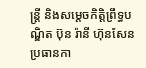ន្ត្រី និងសម្ដេចកិត្តិព្រឹទ្ធបណ្ឌិត ប៊ុន រ៉ានី ហ៊ុនសែន ប្រធានកា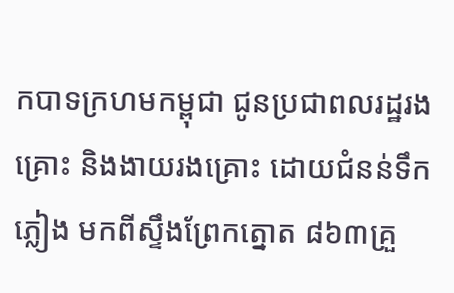កបាទក្រហមកម្ពុជា ជូនប្រជាពលរដ្ឋរងគ្រោះ និងងាយរងគ្រោះ ដោយជំនន់ទឹកភ្លៀង មកពីស្ទឹងព្រែកត្នោត ៨៦៣គ្រួ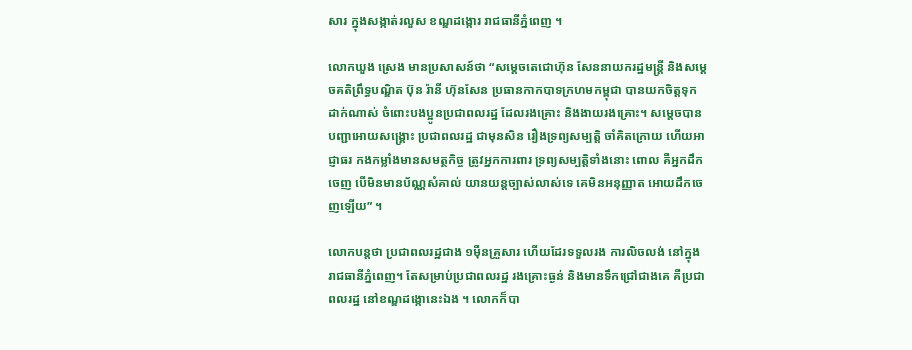សារ ក្នុងសង្កាត់រលួស ខណ្ឌដង្កោរ រាជធានីភ្នំពេញ ។

លោកឃួង ស្រេង មានប្រសាសន៍ថា “សម្ដេចតេជោហ៊ុន សែននាយករដ្ឋមន្ត្រី និងសម្ដេចគតិព្រឹទ្ធបណ្ឌិត ប៊ុន រ៉ានី ហ៊ុនសែន ប្រធានកាកបាទក្រហមកម្ពុជា បានយកចិត្តទុកដាក់ណាស់ ចំពោះបងប្អូនប្រជាពលរដ្ឋ ដែលរងគ្រោះ និងងាយរងគ្រោះ។ សម្តេចបានបញ្ជាអោយសង្គ្រោះ ប្រជាពលរដ្ឋ ជាមុនសិន រឿងទ្រព្យសម្បត្តិ ចាំគិតក្រោយ ហើយអាជ្ញាធរ កងកម្លាំងមានសមត្ថកិច្ច ត្រូវអ្នកការពារ ទ្រព្យសម្បត្តិទាំងនោះ ពោល គឺអ្នកដឹកចេញ បើមិនមានប័ណ្ណសំគាល់ យានយន្តច្បាស់លាស់ទេ គេមិនអនុញ្ញាត អោយដឹកចេញឡើយ” ។

លោកបន្តថា ប្រជាពលរដ្ឋជាង ១ម៉ឺនគ្រួសារ ហើយដែរទទួលរង ការលិចលង់ នៅក្នុងរាជធានីភ្នំពេញ។ តែសម្រាប់ប្រជាពលរដ្ឋ រងគ្រោះធ្ងន់ និងមានទឹកជ្រៅជាងគេ គឺប្រជាពលរដ្ឋ នៅខណ្ឌដង្កោនេះឯង ។ លោកក៏បា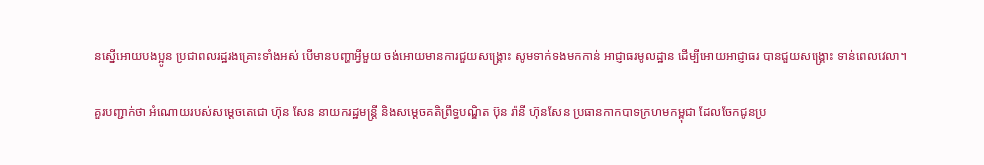នស្នើអោយបងប្អូន ប្រជាពលរដ្ឋរងគ្រោះទាំងអស់ បើមានបញ្ហាអ្វីមួយ ចង់អោយមានការជួយសង្គ្រោះ សូមទាក់ទងមកកាន់ អាជ្ញាធរមូលដ្ឋាន ដើម្បីអោយអាជ្ញាធរ បានជួយសង្គ្រោះ ទាន់ពេលវេលា។

គួរបញ្ជាក់ថា អំណោយរបស់សម្ដេចតេជោ ហ៊ុន សែន នាយករដ្ឋមន្ត្រី និងសម្ដេចគតិព្រឹទ្ធបណ្ឌិត ប៊ុន រ៉ានី ហ៊ុនសែន ប្រធានកាកបាទក្រហមកម្ពុជា ដែលចែកជូនប្រ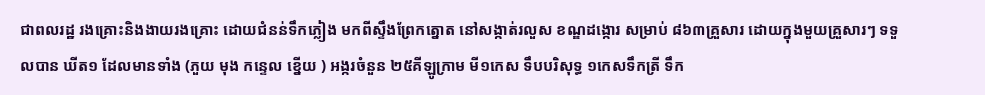ជាពលរដ្ឋ រងគ្រោះនិងងាយរងគ្រោះ ដោយជំនន់ទឹកភ្លៀង មកពីស្ទឹងព្រែកត្នោត នៅសង្កាត់រលួស ខណ្ឌដង្កោរ សម្រាប់ ៨៦៣គ្រួសារ ដោយក្នុងមួយគ្រួសារៗ ទទួលបាន ឃីត១ ដែលមានទាំង (ភួយ មុង កន្ទេល ខ្នើយ ) អង្ករចំនួន ២៥គីឡូក្រាម មី១កេស ទឹបបរិសុទ្ធ ១កេសទឹកត្រី ទឹក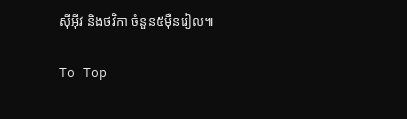ស៊ីអ៊ីវ និងថវិកា ចំនួន៥ម៉ឺនរៀល៕

To Top